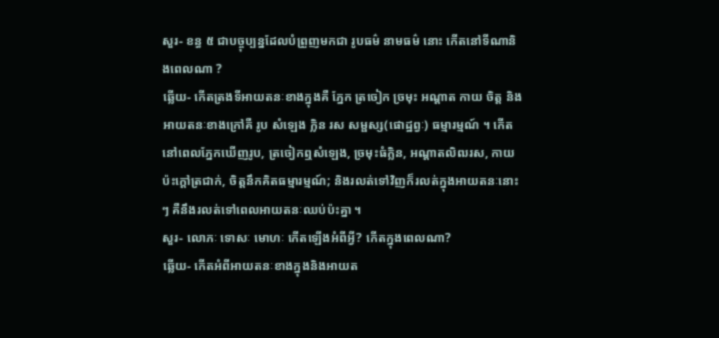សួរ- ខន្ធ ៥ ជាបច្ចុប្បន្នដែលបំព្រួញមកជា រូបធម៌ នាមធម៌ នោះ កើតនៅទីណានិងពេលណា ?
ឆ្លើយ- កើតត្រងទីអាយតនៈខាងក្នុងគឺ ភ្នែក ត្រចៀក ច្រមុះ អណ្ដាត កាយ ចិត្ត និងអាយតនៈខាងក្រៅគឺ រូប សំឡេង ក្លិន រស សម្ផស្ស(ផោដ្ឋព្វៈ) ធម្មារម្មណ៍ ។ កើតនៅពេលភ្នែកឃើញរូប, ត្រចៀកឮសំឡេង, ច្រមុះធំក្លិន, អណ្ដាតលិឍរស, កាយប៉ះក្ដៅត្រជាក់, ចិត្តនឹកគិតធម្មារម្មណ៍; និងរលត់ទៅវិញក៏រលត់ក្នុងអាយតនៈនោះៗ គឺនឹងរលត់ទៅពេលអាយតនៈឈប់ប៉ះគ្នា ។
សួរ- លោភៈ ទោសៈ មោហៈ កើតឡើងអំពីអ្វី? កើតក្នុងពេលណា?
ឆ្លើយ- កើតអំពីអាយតនៈខាងក្នុងនិងអាយត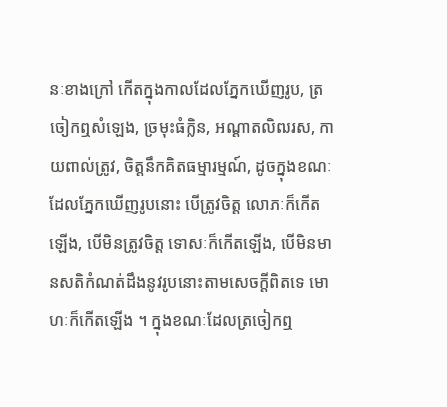នៈខាងក្រៅ កើតក្នុងកាលដែលភ្នែកឃើញរូប, ត្រចៀកឮសំឡេង, ច្រមុះធំក្លិន, អណ្ដាតលិឍរស, កាយពាល់ត្រូវ, ចិត្តនឹកគិតធម្មារម្មណ៍, ដូចក្នុងខណៈដែលភ្នែកឃើញរូបនោះ បើត្រូវចិត្ដ លោភៈក៏កើតឡើង, បើមិនត្រូវចិត្ត ទោសៈក៏កើតឡើង, បើមិនមានសតិកំណត់ដឹងនូវរូបនោះតាមសេចក្ដីពិតទេ មោហៈក៏កើតឡើង ។ ក្នុងខណៈដែលត្រចៀកឮ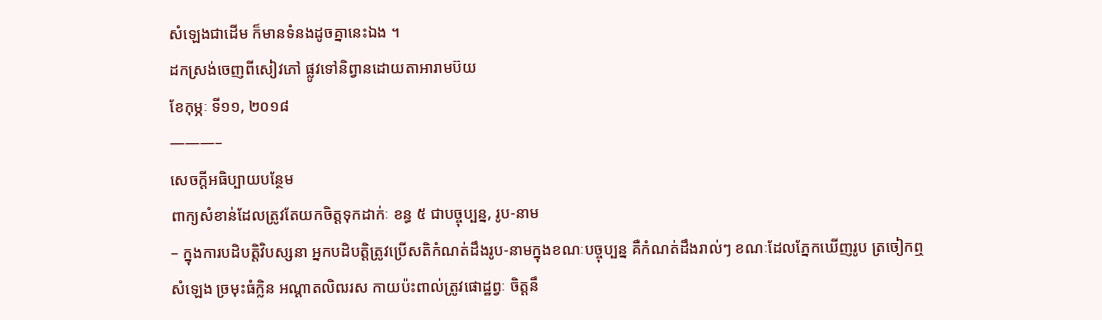សំឡេងជាដើម ក៏មានទំនងដូចគ្នានេះឯង ។
ដកស្រង់ចេញពីសៀវភៅ ផ្លូវទៅនិព្វានដោយតាអារាមប៊យ
ខែកុម្ភៈ ទី១១, ២០១៨
———–
សេចក្ដីអធិប្បាយបន្ថែម
ពាក្យសំខាន់ដែលត្រូវតែយកចិត្ដទុកដាក់ៈ ខន្ធ ៥ ជាបច្ចុប្បន្ន, រូប-នាម
– ក្នុងការបដិបត្តិវិបស្សនា អ្នកបដិបត្តិត្រូវប្រើសតិកំណត់ដឹងរូប-នាមក្នុងខណៈបច្ចុប្បន្ន គឺកំណត់ដឹងរាល់ៗ ខណៈដែលភ្នែកឃើញរូប ត្រចៀកឮសំឡេង ច្រមុះធំក្លិន អណ្ដាតលិឍរស កាយប៉ះពាល់ត្រូវផោដ្ឋព្វៈ ចិត្ដនឹ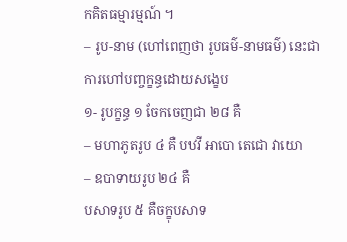កគិតធម្មារម្មណ៍ ។
– រូប-នាម (ហៅពេញថា រូបធម៌-នាមធម៌) នេះជាការហៅបញ្ចក្ខន្ធដោយសង្ខេប
១- រូបក្ខន្ធ ១ ចែកចេញជា ២៨ គឺ
– មហាភូតរូប ៤ គឺ បឋវី អាបោ តេជោ វាយោ
– ឧបាទាយរូប ២៤ គឺ
បសាទរូប ៥ គឺចក្ខុបសាទ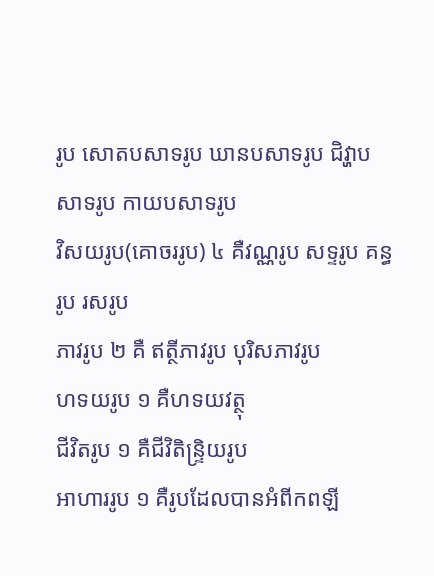រូប សោតបសាទរូប ឃានបសាទរូប ជិវ្ហាបសាទរូប កាយបសាទរូប
វិសយរូប(គោចររូប) ៤ គឺវណ្ណរូប សទ្ទរូប គន្ធរូប រសរូប
ភាវរូប ២ គឺ ឥត្ថីភាវរូប បុរិសភាវរូប
ហទយរូប ១ គឺហទយវត្ថុ
ជីវិតរូប ១ គឺជីវិតិន្ទ្រិយរូប
អាហាររូប ១ គឺរូបដែលបានអំពីកពឡី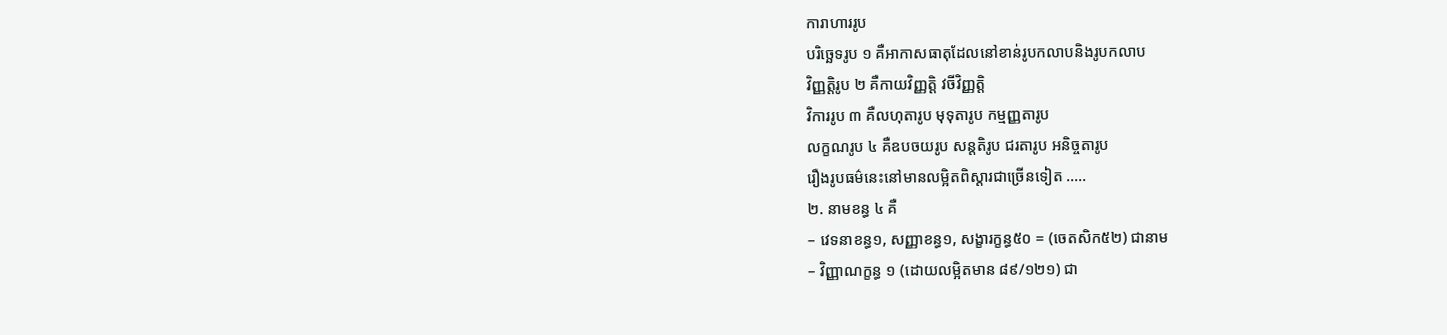ការាហាររូប
បរិច្ឆេទរូប ១ គឺអាកាសធាតុដែលនៅខាន់រូបកលាបនិងរូបកលាប
វិញ្ញត្តិរូប ២ គឺកាយវិញ្ញត្តិ វចីវិញ្ញត្តិ
វិការរូប ៣ គឺលហុតារូប មុទុតារូប កម្មញ្ញតារូប
លក្ខណរូប ៤ គឺឧបចយរូប សន្ដតិរូប ជរតារូប អនិច្ចតារូប
រឿងរូបធម៌នេះនៅមានលម្អិតពិស្ដារជាច្រើនទៀត …..
២. នាមខន្ធ ៤ គឺ
– វេទនាខន្ធ១, សញ្ញាខន្ធ១, សង្ខារក្ខន្ធ៥០ = (ចេតសិក៥២) ជានាម
– វិញ្ញាណក្ខន្ធ ១ (ដោយលម្អិតមាន ៨៩/១២១) ជា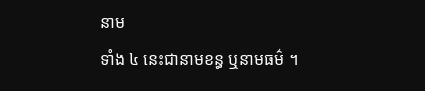នាម
ទាំង ៤ នេះជានាមខន្ធ ឬនាមធម៌ ។